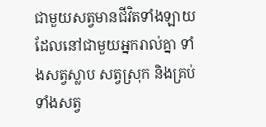ជាមួយសត្វមានជីវិតទាំងឡាយដែលនៅជាមួយអ្នករាល់គ្នា ទាំងសត្វស្លាប សត្វស្រុក និងគ្រប់ទាំងសត្វ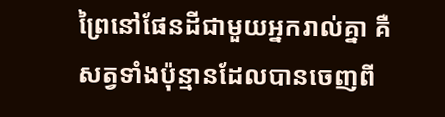ព្រៃនៅផែនដីជាមួយអ្នករាល់គ្នា គឺសត្វទាំងប៉ុន្មានដែលបានចេញពី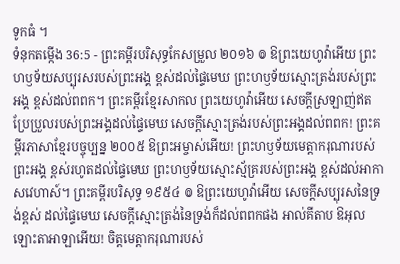ទូកធំ ។
ទំនុកតម្កើង 36:5 - ព្រះគម្ពីរបរិសុទ្ធកែសម្រួល ២០១៦ ៙ ឱព្រះយេហូវ៉ាអើយ ព្រះហឫទ័យសប្បុរសរបស់ព្រះអង្គ ខ្ពស់ដល់ផ្ទៃមេឃ ព្រះហឫទ័យស្មោះត្រង់របស់ព្រះអង្គ ខ្ពស់ដល់ពពក។ ព្រះគម្ពីរខ្មែរសាកល ព្រះយេហូវ៉ាអើយ សេចក្ដីស្រឡាញ់ឥតប្រែប្រួលរបស់ព្រះអង្គដល់ផ្ទៃមេឃ សេចក្ដីស្មោះត្រង់របស់ព្រះអង្គដល់ពពក! ព្រះគម្ពីរភាសាខ្មែរបច្ចុប្បន្ន ២០០៥ ឱព្រះអម្ចាស់អើយ! ព្រះហឫទ័យមេត្តាករុណារបស់ព្រះអង្គ ខ្ពស់រហូតដល់ផ្ទៃមេឃ ព្រះហឫទ័យស្មោះស្ម័គ្ររបស់ព្រះអង្គ ខ្ពស់ដល់អាកាសវេហាស៍។ ព្រះគម្ពីរបរិសុទ្ធ ១៩៥៤ ៙ ឱព្រះយេហូវ៉ាអើយ សេចក្ដីសប្បុរសនៃទ្រង់ខ្ពស់ ដល់ផ្ទៃមេឃ សេចក្ដីស្មោះត្រង់នៃទ្រង់ក៏ដល់ពពកផង អាល់គីតាប ឱអុលឡោះតាអាឡាអើយ! ចិត្តមេត្តាករុណារបស់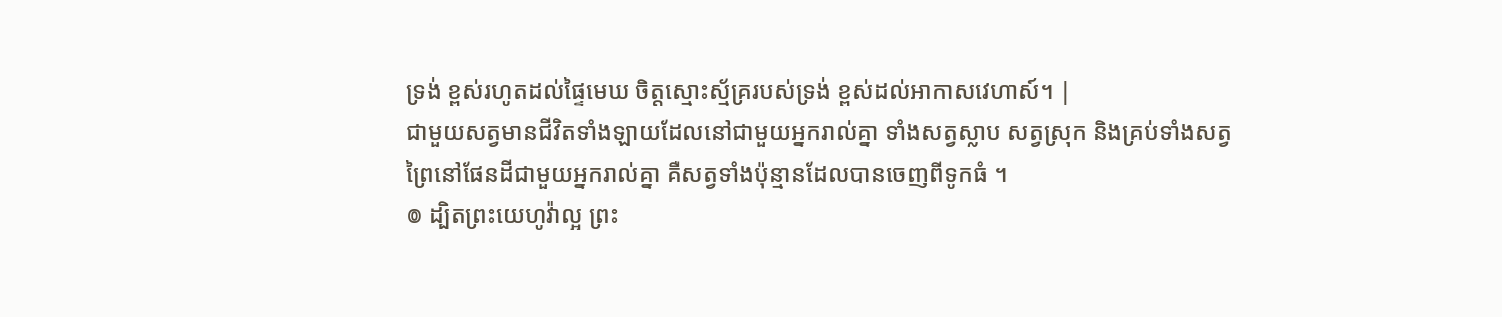ទ្រង់ ខ្ពស់រហូតដល់ផ្ទៃមេឃ ចិត្តស្មោះស្ម័គ្ររបស់ទ្រង់ ខ្ពស់ដល់អាកាសវេហាស៍។ |
ជាមួយសត្វមានជីវិតទាំងឡាយដែលនៅជាមួយអ្នករាល់គ្នា ទាំងសត្វស្លាប សត្វស្រុក និងគ្រប់ទាំងសត្វព្រៃនៅផែនដីជាមួយអ្នករាល់គ្នា គឺសត្វទាំងប៉ុន្មានដែលបានចេញពីទូកធំ ។
៙ ដ្បិតព្រះយេហូវ៉ាល្អ ព្រះ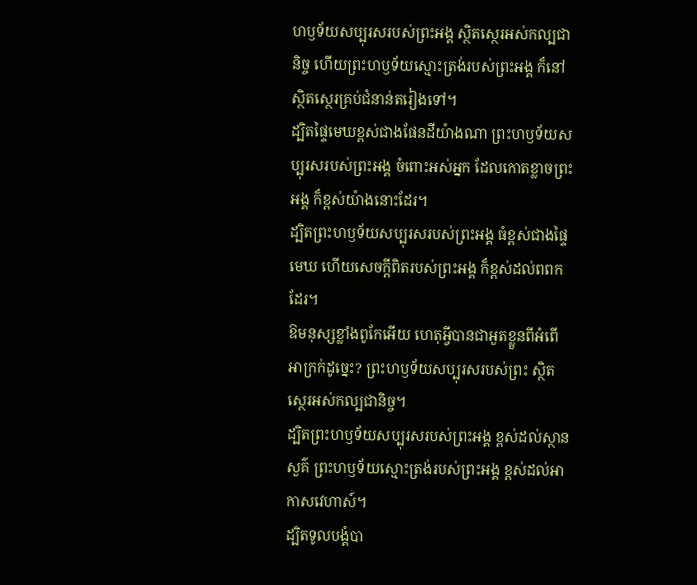ហឫទ័យសប្បុរសរបស់ព្រះអង្គ ស្ថិតស្ថេរអស់កល្បជានិច្ច ហើយព្រះហឫទ័យស្មោះត្រង់របស់ព្រះអង្គ ក៏នៅស្ថិតស្ថេរគ្រប់ជំនាន់តរៀងទៅ។
ដ្បិតផ្ទៃមេឃខ្ពស់ជាងផែនដីយ៉ាងណា ព្រះហឫទ័យសប្បុរសរបស់ព្រះអង្គ ចំពោះអស់អ្នក ដែលកោតខ្លាចព្រះអង្គ ក៏ខ្ពស់យ៉ាងនោះដែរ។
ដ្បិតព្រះហឫទ័យសប្បុរសរបស់ព្រះអង្គ ធំខ្ពស់ជាងផ្ទៃមេឃ ហើយសេចក្ដីពិតរបស់ព្រះអង្គ ក៏ខ្ពស់ដល់ពពកដែរ។
ឱមនុស្សខ្លាំងពូកែអើយ ហេតុអ្វីបានជាអួតខ្លួនពីអំពើអាក្រក់ដូច្នេះ? ព្រះហឫទ័យសប្បុរសរបស់ព្រះ ស្ថិតស្ថេរអស់កល្បជានិច្ច។
ដ្បិតព្រះហឫទ័យសប្បុរសរបស់ព្រះអង្គ ខ្ពស់ដល់ស្ថានសួគ៌ ព្រះហឫទ័យស្មោះត្រង់របស់ព្រះអង្គ ខ្ពស់ដល់អាកាសវេហាស៍។
ដ្បិតទូលបង្គំបា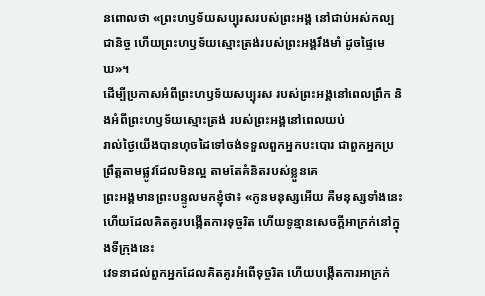នពោលថា «ព្រះហឫទ័យសប្បុរសរបស់ព្រះអង្គ នៅជាប់អស់កល្បជានិច្ច ហើយព្រះហឫទ័យស្មោះត្រង់របស់ព្រះអង្គរឹងមាំ ដូចផ្ទៃមេឃ»។
ដើម្បីប្រកាសអំពីព្រះហឫទ័យសប្បុរស របស់ព្រះអង្គនៅពេលព្រឹក និងអំពីព្រះហឫទ័យស្មោះត្រង់ របស់ព្រះអង្គនៅពេលយប់
រាល់ថ្ងៃយើងបានហុចដៃទៅចង់ទទួលពួកអ្នកបះបោរ ជាពួកអ្នកប្រព្រឹត្តតាមផ្លូវដែលមិនល្អ តាមតែគំនិតរបស់ខ្លួនគេ
ព្រះអង្គមានព្រះបន្ទូលមកខ្ញុំថា៖ «កូនមនុស្សអើយ គឺមនុស្សទាំងនេះហើយដែលគិតគូរបង្កើតការទុច្ចរិត ហើយទូន្មានសេចក្ដីអាក្រក់នៅក្នុងទីក្រុងនេះ
វេទនាដល់ពួកអ្នកដែលគិតគូរអំពើទុច្ចរិត ហើយបង្កើតការអាក្រក់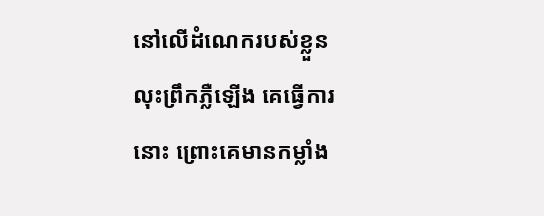នៅលើដំណេករបស់ខ្លួន លុះព្រឹកភ្លឺឡើង គេធ្វើការនោះ ព្រោះគេមានកម្លាំង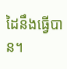ដៃនឹងធ្វើបាន។